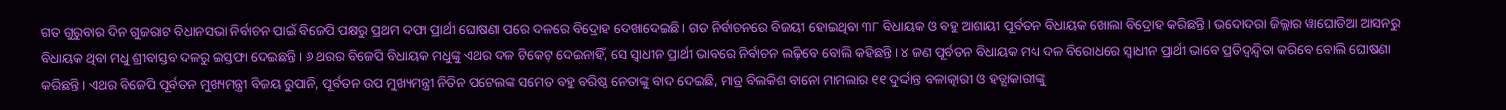ଗତ ଗୁରୁବାର ଦିନ ଗୁଜରାଟ ବିଧାନସଭା ନିର୍ବାଚନ ପାଇଁ ବିଜେପି ପକ୍ଷରୁ ପ୍ରଥମ ଦଫା ପ୍ରାର୍ଥୀ ଘୋଷଣା ପରେ ଦଳରେ ବିଦ୍ରୋହ ଦେଖାଦେଇଛି। ଗତ ନିର୍ବାଚନରେ ବିଜୟୀ ହୋଇଥିବା ୩୮ ବିଧାୟକ ଓ ବହୁ ଆଶାୟୀ ପୂର୍ବତନ ବିଧାୟକ ଖୋଲା ବିଦ୍ରୋହ କରିଛନ୍ତି। ଭଦୋଦରା ଜିଲ୍ଲାର ୱାଘୋଡିଆ ଆସନରୁ ବିଧାୟକ ଥିବା ମଧୁ ଶ୍ରୀବାସ୍ତବ ଦଳରୁ ଇସ୍ତଫା ଦେଇଛନ୍ତି। ୬ ଥରର ବିଜେପି ବିଧାୟକ ମଧୁଙ୍କୁ ଏଥର ଦଳ ଟିକେଟ୍ ଦେଇନାହିଁ, ସେ ସ୍ୱାଧୀନ ପ୍ରାର୍ଥୀ ଭାବରେ ନିର୍ଵାଚନ ଲଢ଼ିବେ ବୋଲି କହିଛନ୍ତି। ୪ ଜଣ ପୂର୍ବତନ ବିଧାୟକ ମଧ୍ୟ ଦଳ ବିରୋଧରେ ସ୍ୱାଧୀନ ପ୍ରାର୍ଥୀ ଭାବେ ପ୍ରତିଦ୍ୱନ୍ଦ୍ୱିତା କରିବେ ବୋଲି ଘୋଷଣା କରିଛନ୍ତି। ଏଥର ବିଜେପି ପୂର୍ବତନ ମୁଖ୍ୟମନ୍ତ୍ରୀ ବିଜୟ ରୁପାନି, ପୂର୍ବତନ ଉପ ମୁଖ୍ୟମନ୍ତ୍ରୀ ନିତିନ ପଟେଲଙ୍କ ସମେତ ବହୁ ବରିଷ୍ଠ ନେତାଙ୍କୁ ବାଦ ଦେଇଛି, ମାତ୍ର ବିଲକିଶ ବାନୋ ମାମଲାର ୧୧ ଦୁର୍ଦ୍ଦାନ୍ତ ବଳାତ୍କାରୀ ଓ ହତ୍ଯାକାରୀଙ୍କୁ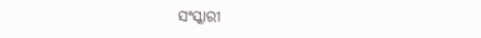ସଂସ୍କାରୀ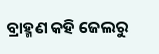ବ୍ରାହ୍ମଣ କହି ଜେଲରୁ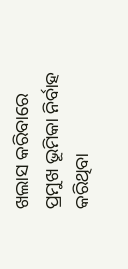ଖଲାସ କରିବାରେ ପ୍ରମୁଖ ଭୂମିକା ନିର୍ବାହ କରିଥିବା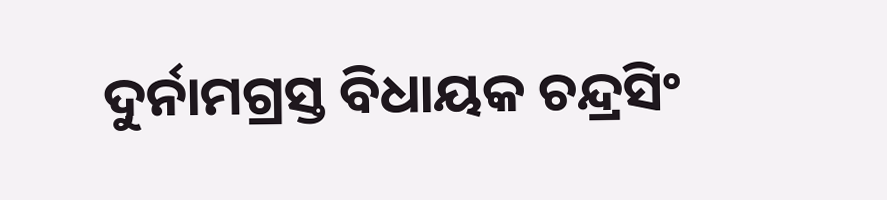ଦୁର୍ନାମଗ୍ରସ୍ତ ବିଧାୟକ ଚନ୍ଦ୍ରସିଂ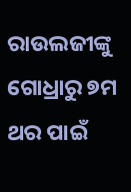ରାଉଲଜୀଙ୍କୁ ଗୋଧ୍ରାରୁ ୭ମ ଥର ପାଇଁ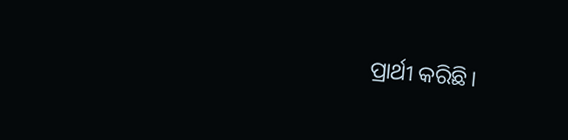ପ୍ରାର୍ଥୀ କରିଛି।